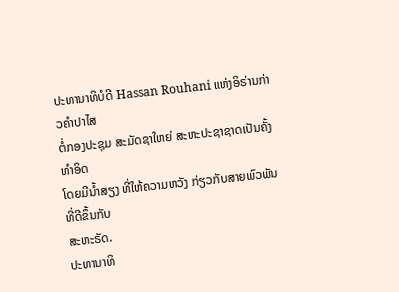ປະທານາທິບໍດີ Hassan Rouhani ແຫ່ງອິຣ່ານກ່າວຄຳປາໄສ
ຕໍ່ກອງປະຊຸມ ສະມັດຊາໃຫຍ່ ສະຫະປະຊາຊາດເປັນຄັ້ງທຳອິດ
ໂດຍມີນ້ຳສຽງ ທີ່ໃຫ້ຄວາມຫວັງ ກ່ຽວກັບສາຍພົວພັນ ທີ່ດີຂຶ້ນກັບ
ສະຫະຣັດ.
ປະທານາທິ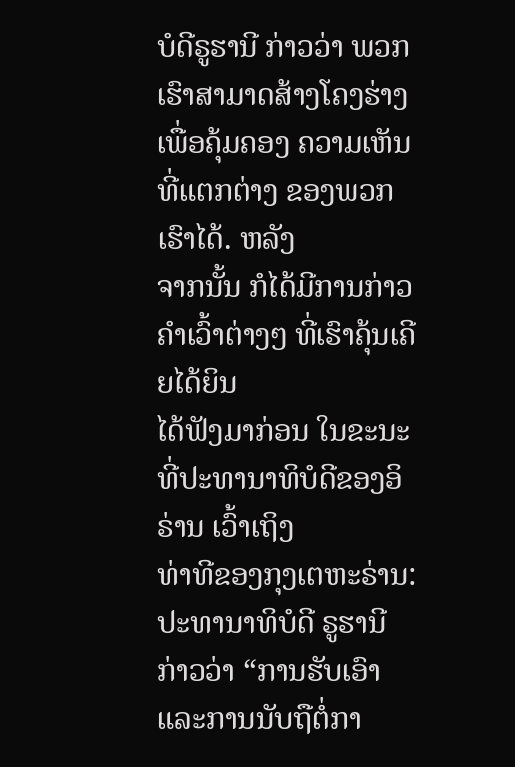ບໍດີຣູຮານີ ກ່າວວ່າ ພວກເຮົາສາມາດສ້າງໂຄງຮ່າງ
ເພື່ອຄຸ້ມຄອງ ຄວາມເຫັນທີ່ແຕກຕ່າງ ຂອງພວກເຮົາໄດ້. ຫລັງ
ຈາກນັ້ນ ກໍໄດ້ມີການກ່າວຄຳເວົ້າຕ່າງໆ ທີ່ເຮົາຄຸ້ນເຄີຍໄດ້ຍິນ
ໄດ້ຟັງມາກ່ອນ ໃນຂະນະທີ່ປະທານາທິບໍດີຂອງອິຣ່ານ ເວົ້າເຖິງ
ທ່າທີຂອງກຸງເຕຫະຣ່ານ:
ປະທານາທິບໍດີ ຣູຮານີ ກ່າວວ່າ “ການຮັບເອົາ ແລະການນັບຖືຕໍ່ກາ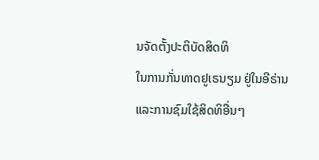ນຈັດຕັ້ງປະຕິບັດສິດທິ
ໃນການກັ່ນທາດຢູເຣນຽມ ຢູ່ໃນອີຣ່ານ ແລະການຊົມໃຊ້ສິດທິອື່ນໆ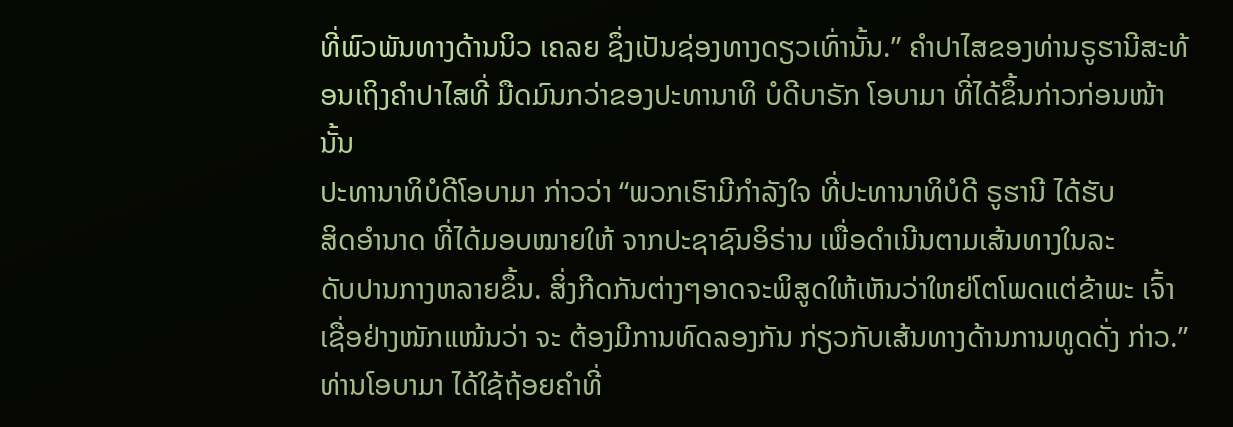ທີ່ພົວພັນທາງດ້ານນິວ ເຄລຍ ຊຶ່ງເປັນຊ່ອງທາງດຽວເທົ່ານັ້ນ.” ຄຳປາໄສຂອງທ່ານຣູຮານີສະທ້ອນເຖິງຄຳປາໄສທີ່ ມືດມົນກວ່າຂອງປະທານາທິ ບໍດີບາຣັກ ໂອບາມາ ທີ່ໄດ້ຂຶ້ນກ່າວກ່ອນໜ້ານັ້ນ
ປະທານາທິບໍດີໂອບາມາ ກ່າວວ່າ “ພວກເຮົາມີກຳລັງໃຈ ທີ່ປະທານາທິບໍດີ ຣູຮານີ ໄດ້ຮັບ
ສິດອຳນາດ ທີ່ໄດ້ມອບໝາຍໃຫ້ ຈາກປະຊາຊົນອິຣ່ານ ເພື່ອດຳເນີນຕາມເສ້ນທາງໃນລະ
ດັບປານກາງຫລາຍຂຶ້ນ. ສິ່ງກີດກັນຕ່າງໆອາດຈະພິສູດໃຫ້ເຫັນວ່າໃຫຍ່ໂຕໂພດແຕ່ຂ້າພະ ເຈົ້າເຊື່ອຢ່າງໜັກແໜ້ນວ່າ ຈະ ຕ້ອງມີການທົດລອງກັນ ກ່ຽວກັບເສ້ນທາງດ້ານການທູດດັ່ງ ກ່າວ.”
ທ່ານໂອບາມາ ໄດ້ໃຊ້ຖ້ອຍຄຳທີ່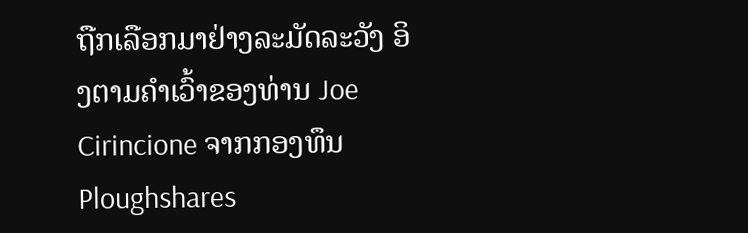ຖືກເລືອກມາຢ່າງລະມັດລະວັງ ອິງຕາມຄຳເວົ້າຂອງທ່ານ Joe Cirincione ຈາກກອງທຶນ Ploughshares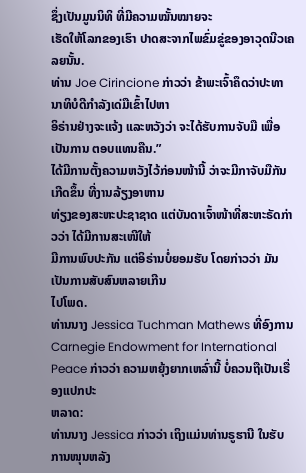ຊຶ່ງເປັນມູນນິທິ ທີ່ມີຄວາມໝັ້ນໝາຍຈະ
ເຮັດໃຫ້ໂລກຂອງເຮົາ ປາດສະຈາກໄພຂົ່ມຂູ່ຂອງອາວຸດນີວເຄລຍນັ້ນ.
ທ່ານ Joe Cirincione ກ່າວວ່າ ຂ້າພະເຈົ້າຄຶດວ່າປະທານາທິບໍດີກຳລັງເດ່ມືເຂົ້າໄປຫາ
ອິຣ່ານຢ່າງຈະແຈ້ງ ແລະຫວັງວ່າ ຈະໄດ້ຮັບການຈັບມື ເພື່ອເປັນການ ຕອບແທນຄືນ.”
ໄດ້ມີການຕັ້ງຄວາມຫວັງໄວ້ກ່ອນໜ້ານີ້ ວ່າຈະມີກາຈັບມືກັນເກີດຂຶ້ນ ທີ່ງານລ້ຽງອາຫານ
ທ່ຽງຂອງສະຫະປະຊາຊາດ ແຕ່ບັນດາເຈົ້າໜ້າທີ່ສະຫະຣັດກ່າວວ່າ ໄດ້ມີການສະເໜີໃຫ້
ມີການພົບປະກັນ ແຕ່ອິຣ່ານບໍ່ຍອມຮັບ ໂດຍກ່າວວ່າ ມັນເປັນການສັບສົນຫລາຍເກີນ
ໄປໂພດ.
ທ່ານນາງ Jessica Tuchman Mathews ທີ່ອົງການ Carnegie Endowment for International Peace ກ່າວວ່າ ຄວາມຫຍຸ້ງຍາກເຫລົ່ານີ້ ບໍ່ຄວນຖືເປັນເຣື່ອງແປກປະ
ຫລາດ:
ທ່ານນາງ Jessica ກ່າວວ່າ ເຖິງແມ່ນທ່ານຣູຮານີ ໃນຮັບການໜຸນຫລັງ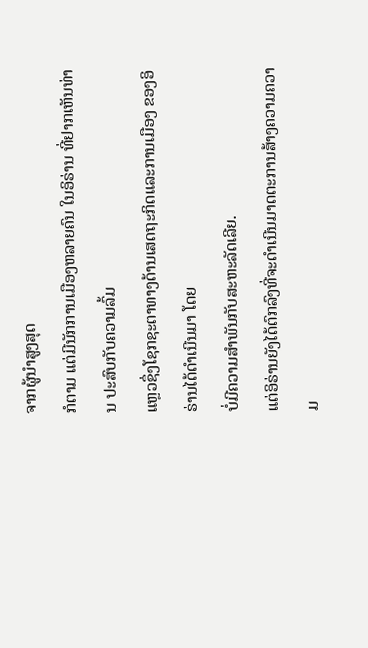ຈາກຜູ້ນຳສູງສຸດ
ກໍຕາມ ແຕ່ມີນັກການເມືອງຫລາຍຄົນ ໃນອິຣ່ານ ທີ່ຢາກເຫັນທ່ານ ປະສົບກັບຄວາມລົ້ມ
ແຫຼວຊຶ່ງໂຊກຊະຕາທາງດ້ານເສດຖະກິດແລະການເມືອງ ຂອງອິຣ່ານໄດ້ດຳເນີນມາ ໂດຍ
ບໍ່ມີຄວາມສຳພັນກັບສະຫະລັດເລີຍ.
ແຕ່ອິຣ່ານຍັງໄດ້ຕົກລົງທີ່ຈະດຳເນີນມາດຕະການສ້າງຄວາມຄວາມ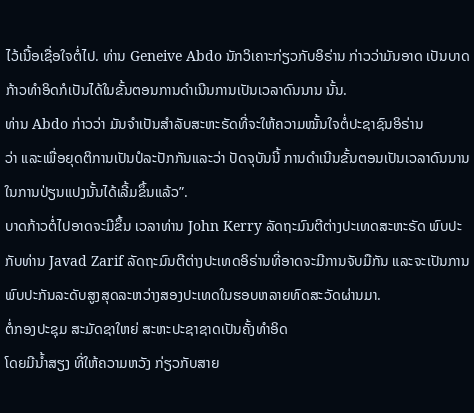ໄວ້ເນື້ອເຊື່ອໃຈຕໍ່ໄປ. ທ່ານ Geneive Abdo ນັກວິເຄາະກ່ຽວກັບອິຣ່ານ ກ່າວວ່າມັນອາດ ເປັນບາດກ້າວທຳອິດກໍເປັນໄດ້ໃນຂັ້ນຕອນການດຳເນີນການເປັນເວລາດົນນານ ນັ້ນ.
ທ່ານ Abdo ກ່າວວ່າ ມັນຈຳເປັນສຳລັບສະຫະຣັດທີ່ຈະໃຫ້ຄວາມໝັ້ນໃຈຕໍ່ປະຊາຊົນອິຣ່ານ
ວ່າ ແລະເພື່ອຍຸດຕິການເປັນປໍລະປັກກັນແລະວ່າ ປັດຈຸບັນນີ້ ການດຳເນີນຂັ້ນຕອນເປັນເວລາດົນນານໃນການປ່ຽນແປງນັ້ນໄດ້ເລີ້ມຂຶ້ນແລ້ວ”.
ບາດກ້າວຕໍ່ໄປອາດຈະມີຂຶ້ນ ເວລາທ່ານ John Kerry ລັດຖະມົນຕີຕ່າງປະເທດສະຫະຣັດ ພົບປະກັບທ່ານ Javad Zarif ລັດຖະມົນຕີຕ່າງປະເທດອິຣ່ານທີ່ອາດຈະມີການຈັບມືກັນ ແລະຈະເປັນການພົບປະກັນລະດັບສູງສຸດລະຫວ່າງສອງປະເທດໃນຮອບຫລາຍທົດສະວັດຜ່ານມາ.
ຕໍ່ກອງປະຊຸມ ສະມັດຊາໃຫຍ່ ສະຫະປະຊາຊາດເປັນຄັ້ງທຳອິດ
ໂດຍມີນ້ຳສຽງ ທີ່ໃຫ້ຄວາມຫວັງ ກ່ຽວກັບສາຍ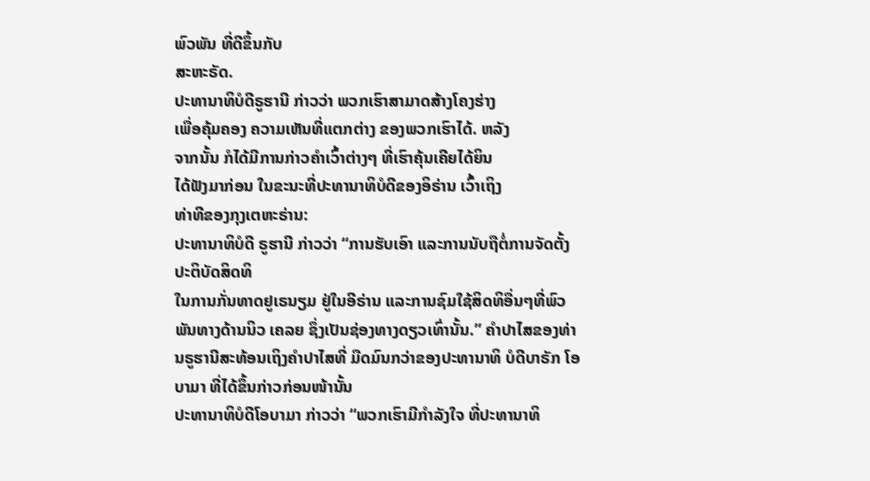ພົວພັນ ທີ່ດີຂຶ້ນກັບ
ສະຫະຣັດ.
ປະທານາທິບໍດີຣູຮານີ ກ່າວວ່າ ພວກເຮົາສາມາດສ້າງໂຄງຮ່າງ
ເພື່ອຄຸ້ມຄອງ ຄວາມເຫັນທີ່ແຕກຕ່າງ ຂອງພວກເຮົາໄດ້. ຫລັງ
ຈາກນັ້ນ ກໍໄດ້ມີການກ່າວຄຳເວົ້າຕ່າງໆ ທີ່ເຮົາຄຸ້ນເຄີຍໄດ້ຍິນ
ໄດ້ຟັງມາກ່ອນ ໃນຂະນະທີ່ປະທານາທິບໍດີຂອງອິຣ່ານ ເວົ້າເຖິງ
ທ່າທີຂອງກຸງເຕຫະຣ່ານ:
ປະທານາທິບໍດີ ຣູຮານີ ກ່າວວ່າ “ການຮັບເອົາ ແລະການນັບຖືຕໍ່ການຈັດຕັ້ງປະຕິບັດສິດທິ
ໃນການກັ່ນທາດຢູເຣນຽມ ຢູ່ໃນອີຣ່ານ ແລະການຊົມໃຊ້ສິດທິອື່ນໆທີ່ພົວພັນທາງດ້ານນິວ ເຄລຍ ຊຶ່ງເປັນຊ່ອງທາງດຽວເທົ່ານັ້ນ.” ຄຳປາໄສຂອງທ່ານຣູຮານີສະທ້ອນເຖິງຄຳປາໄສທີ່ ມືດມົນກວ່າຂອງປະທານາທິ ບໍດີບາຣັກ ໂອບາມາ ທີ່ໄດ້ຂຶ້ນກ່າວກ່ອນໜ້ານັ້ນ
ປະທານາທິບໍດີໂອບາມາ ກ່າວວ່າ “ພວກເຮົາມີກຳລັງໃຈ ທີ່ປະທານາທິ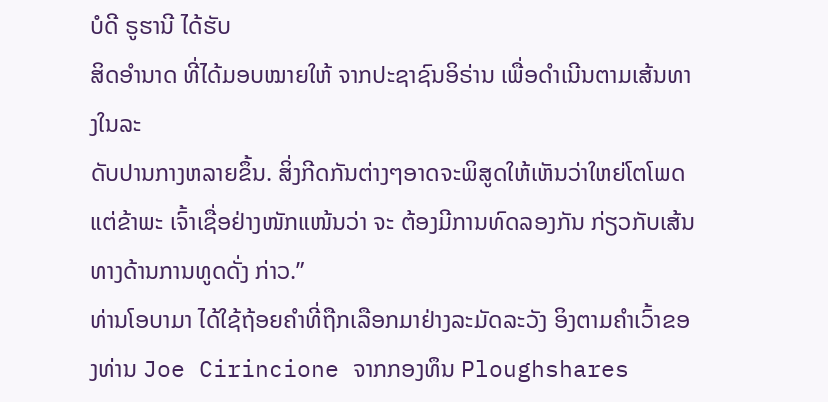ບໍດີ ຣູຮານີ ໄດ້ຮັບ
ສິດອຳນາດ ທີ່ໄດ້ມອບໝາຍໃຫ້ ຈາກປະຊາຊົນອິຣ່ານ ເພື່ອດຳເນີນຕາມເສ້ນທາງໃນລະ
ດັບປານກາງຫລາຍຂຶ້ນ. ສິ່ງກີດກັນຕ່າງໆອາດຈະພິສູດໃຫ້ເຫັນວ່າໃຫຍ່ໂຕໂພດແຕ່ຂ້າພະ ເຈົ້າເຊື່ອຢ່າງໜັກແໜ້ນວ່າ ຈະ ຕ້ອງມີການທົດລອງກັນ ກ່ຽວກັບເສ້ນທາງດ້ານການທູດດັ່ງ ກ່າວ.”
ທ່ານໂອບາມາ ໄດ້ໃຊ້ຖ້ອຍຄຳທີ່ຖືກເລືອກມາຢ່າງລະມັດລະວັງ ອິງຕາມຄຳເວົ້າຂອງທ່ານ Joe Cirincione ຈາກກອງທຶນ Ploughshares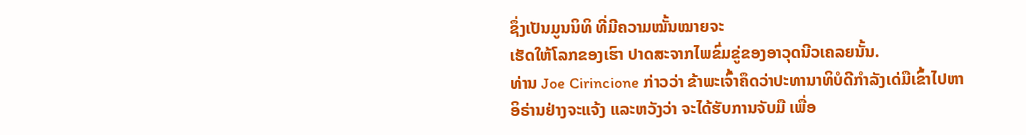ຊຶ່ງເປັນມູນນິທິ ທີ່ມີຄວາມໝັ້ນໝາຍຈະ
ເຮັດໃຫ້ໂລກຂອງເຮົາ ປາດສະຈາກໄພຂົ່ມຂູ່ຂອງອາວຸດນີວເຄລຍນັ້ນ.
ທ່ານ Joe Cirincione ກ່າວວ່າ ຂ້າພະເຈົ້າຄຶດວ່າປະທານາທິບໍດີກຳລັງເດ່ມືເຂົ້າໄປຫາ
ອິຣ່ານຢ່າງຈະແຈ້ງ ແລະຫວັງວ່າ ຈະໄດ້ຮັບການຈັບມື ເພື່ອ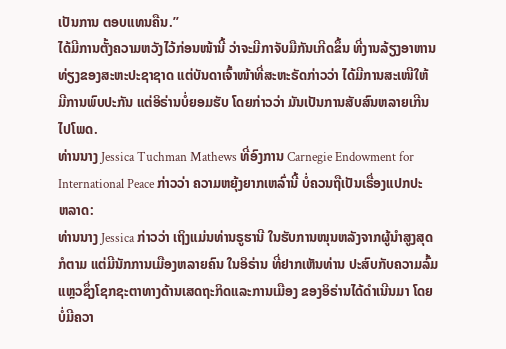ເປັນການ ຕອບແທນຄືນ.”
ໄດ້ມີການຕັ້ງຄວາມຫວັງໄວ້ກ່ອນໜ້ານີ້ ວ່າຈະມີກາຈັບມືກັນເກີດຂຶ້ນ ທີ່ງານລ້ຽງອາຫານ
ທ່ຽງຂອງສະຫະປະຊາຊາດ ແຕ່ບັນດາເຈົ້າໜ້າທີ່ສະຫະຣັດກ່າວວ່າ ໄດ້ມີການສະເໜີໃຫ້
ມີການພົບປະກັນ ແຕ່ອິຣ່ານບໍ່ຍອມຮັບ ໂດຍກ່າວວ່າ ມັນເປັນການສັບສົນຫລາຍເກີນ
ໄປໂພດ.
ທ່ານນາງ Jessica Tuchman Mathews ທີ່ອົງການ Carnegie Endowment for International Peace ກ່າວວ່າ ຄວາມຫຍຸ້ງຍາກເຫລົ່ານີ້ ບໍ່ຄວນຖືເປັນເຣື່ອງແປກປະ
ຫລາດ:
ທ່ານນາງ Jessica ກ່າວວ່າ ເຖິງແມ່ນທ່ານຣູຮານີ ໃນຮັບການໜຸນຫລັງຈາກຜູ້ນຳສູງສຸດ
ກໍຕາມ ແຕ່ມີນັກການເມືອງຫລາຍຄົນ ໃນອິຣ່ານ ທີ່ຢາກເຫັນທ່ານ ປະສົບກັບຄວາມລົ້ມ
ແຫຼວຊຶ່ງໂຊກຊະຕາທາງດ້ານເສດຖະກິດແລະການເມືອງ ຂອງອິຣ່ານໄດ້ດຳເນີນມາ ໂດຍ
ບໍ່ມີຄວາ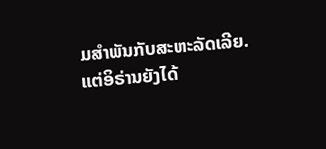ມສຳພັນກັບສະຫະລັດເລີຍ.
ແຕ່ອິຣ່ານຍັງໄດ້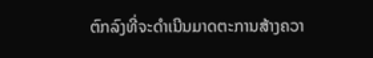ຕົກລົງທີ່ຈະດຳເນີນມາດຕະການສ້າງຄວາ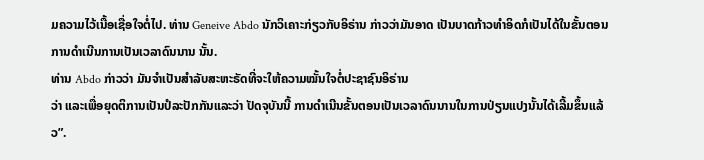ມຄວາມໄວ້ເນື້ອເຊື່ອໃຈຕໍ່ໄປ. ທ່ານ Geneive Abdo ນັກວິເຄາະກ່ຽວກັບອິຣ່ານ ກ່າວວ່າມັນອາດ ເປັນບາດກ້າວທຳອິດກໍເປັນໄດ້ໃນຂັ້ນຕອນການດຳເນີນການເປັນເວລາດົນນານ ນັ້ນ.
ທ່ານ Abdo ກ່າວວ່າ ມັນຈຳເປັນສຳລັບສະຫະຣັດທີ່ຈະໃຫ້ຄວາມໝັ້ນໃຈຕໍ່ປະຊາຊົນອິຣ່ານ
ວ່າ ແລະເພື່ອຍຸດຕິການເປັນປໍລະປັກກັນແລະວ່າ ປັດຈຸບັນນີ້ ການດຳເນີນຂັ້ນຕອນເປັນເວລາດົນນານໃນການປ່ຽນແປງນັ້ນໄດ້ເລີ້ມຂຶ້ນແລ້ວ”.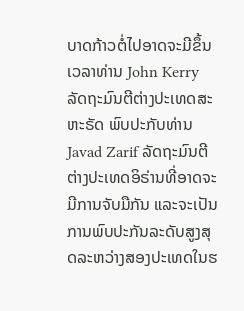ບາດກ້າວຕໍ່ໄປອາດຈະມີຂຶ້ນ ເວລາທ່ານ John Kerry ລັດຖະມົນຕີຕ່າງປະເທດສະຫະຣັດ ພົບປະກັບທ່ານ Javad Zarif ລັດຖະມົນຕີຕ່າງປະເທດອິຣ່ານທີ່ອາດຈະມີການຈັບມືກັນ ແລະຈະເປັນການພົບປະກັນລະດັບສູງສຸດລະຫວ່າງສອງປະເທດໃນຮ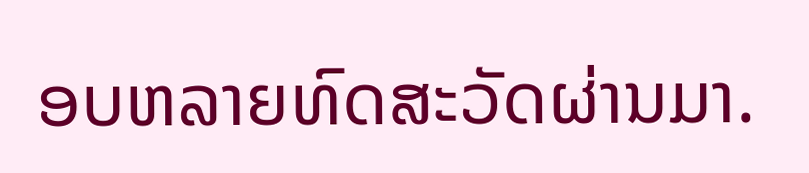ອບຫລາຍທົດສະວັດຜ່ານມາ.